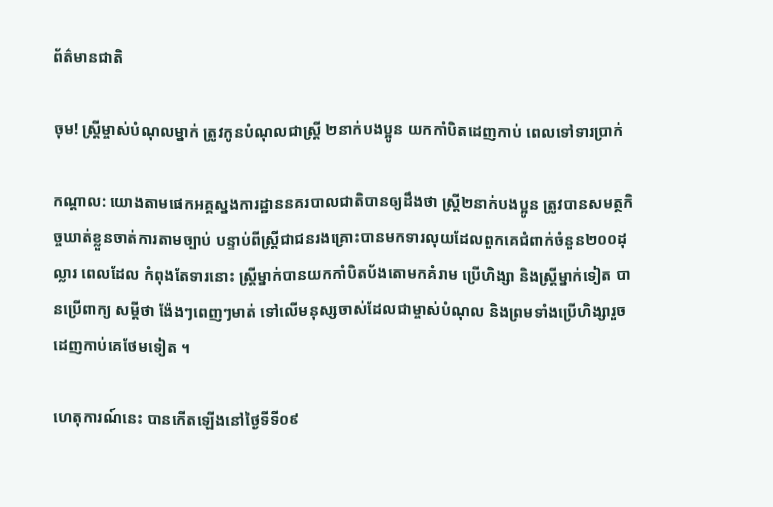ព័ត៌មានជាតិ

ចុម! ស្ត្រីម្ចាស់បំណុលម្នាក់ ត្រូវកូនបំណុលជាស្ត្រី ២នាក់បងប្អូន យកកាំបិតដេញកាប់ ពេលទៅទារប្រាក់

កណ្ដាល: យោងតាមផេកអគ្គស្នងការដ្ឋាននគរបាលជាតិបានឲ្យដឹងថា ស្រ្តី២នាក់បងប្អូន ត្រូវបានសមត្ថកិច្ចឃាត់ខ្លួនចាត់ការតាមច្បាប់ បន្ទាប់ពីស្រ្តីជាជនរងគ្រោះបានមកទារលុយដែលពួកគេជំពាក់ចំនួន២០០ដុល្លារ ពេលដែល កំពុងតែទារនោះ ស្រ្តីម្នាក់បានយកកាំបិតប័ងតោមកគំរាម ប្រើហិង្សា និងស្រ្តីម្នាក់ទៀត បានប្រើពាក្យ សម្តីថា ង៉ែងៗពេញៗមាត់ ទៅលើមនុស្សចាស់ដែលជាម្ចាស់បំណុល និងព្រមទាំងប្រើហិង្សារួចដេញកាប់គេថែមទៀត ។

ហេតុការណ៍នេះ បានកើតឡើងនៅថ្ងៃទីទី០៩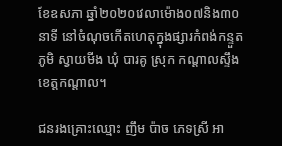ខែឧសភា ឆ្នាំ២០២០វេលាម៉ោង០៧និង៣០នាទី នៅចំណុចកើតហេតុក្នុងផ្សារកំពង់កន្ទួត ភូមិ ស្វាយមីង ឃុំ បារគូ ស្រុក កណ្ដាលស្ទឹង ខេត្តកណ្តាល។

ជនរងគ្រោះឈ្មោះ ញឹម ប៉ាច ភេទស្រី អា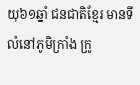យុ៦១ឆ្នាំ ជនជាតិខ្មែរ មានទីលំនៅភូមិក្រាំង ក្រូ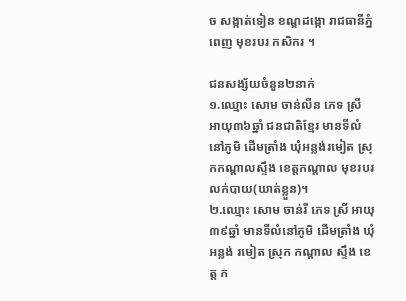ច សង្កាត់ទៀន ខណ្ឌដង្កោ រាជធានីភ្នំពេញ មុខរបរ កសិករ ។

ជនសង្ស័យចំនួន២នាក់
១.ឈ្មោះ សោម ចាន់លីន ភេទ ស្រី អាយុ៣៦ឆ្នាំ ជនជាតិខ្មែរ មានទីលំនៅភូមិ ដើមត្រាំង ឃុំអន្លង់រមៀត ស្រុកកណ្ដាលស្ទឹង ខេត្តកណ្តាល មុខរបរ លក់បាយ(ឃាត់ខ្លួន)។
២.ឈ្មោះ សោម ចាន់រី ភេទ ស្រី អាយុ ៣៩ឆ្នាំ មានទីលំនៅភូមិ ដេីមត្រាំង ឃុំ អន្លង់ រមៀត ស្រុក កណ្ដាល ស្ទឹង ខេត្ត ក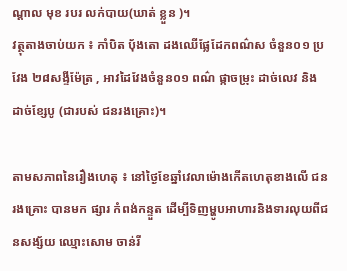ណ្ដាល មុខ របរ លក់បាយ(ឃាត់ ខ្លួន )។
វត្ថុតាងចាប់យក ៖ កាំបិត បុ័ងតោ ដងឈើផ្លែដែកពណ៌ស ចំនួន០១ ប្រវែង ២៨សង្ទីម៉ែត្រ , អាវដៃវែងចំនួន០១ ពណ៌ ផ្កាចម្រុះ ដាច់លេវ និងដាច់ខ្សែបូ (ជារបស់ ជនរងគ្រោះ)។

តាមសភាពនៃរឿងហេតុ ៖ នៅថ្ងៃខែឆ្នាំវេលាម៉ោងកើតហេតុខាងលើ ជនរងគ្រោះ បានមក ផ្សារ កំពង់កន្ទួត ដើម្បីទិញម្ហូបអាហារនិងទារលុយពីជនសង្ស័យ ឈ្មោះសោម ចាន់រី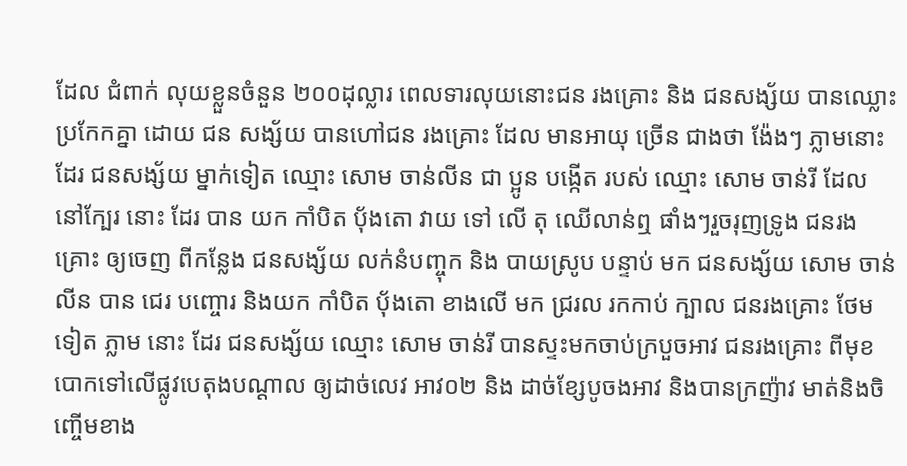ដែល ជំពាក់ លុយខ្លួនចំនួន ២០០ដុល្លារ ពេលទារលុយនោះជន រងគ្រោះ និង ជនសង្ស័យ បានឈ្លោះប្រកែកគ្នា ដោយ ជន សង្ស័យ បានហៅជន រងគ្រោះ ដែល មានអាយុ ច្រើន ជាងថា ង៉ែងៗ ភ្លាមនោះដែរ ជនសង្ស័យ ម្នាក់ទៀត ឈ្មោះ សោម ចាន់លីន ជា ប្អូន បង្កើត របស់ ឈ្មោះ សោម ចាន់រី ដែល នៅក្បែរ នោះ ដែរ បាន យក កាំបិត បុ័ងតោ វាយ ទៅ លើ តុ ឈើលាន់ឮ ផាំងៗរួចរុញទ្រូង ជនរងគ្រោះ ឲ្យចេញ ពីកន្លែង ជនសង្ស័យ លក់នំបញ្ចុក និង បាយស្រូប បន្ទាប់ មក ជនសង្ស័យ សោម ចាន់លីន បាន ជេរ បញ្ចោរ និងយក កាំបិត បុ័ងតោ ខាងលើ មក ជ្ររល រកកាប់ ក្បាល ជនរងគ្រោះ ថែមទៀត ភ្លាម នោះ ដែរ ជនសង្ស័យ ឈ្មោះ សោម ចាន់រី បានស្ទះមកចាប់ក្របួចអាវ ជនរងគ្រោះ ពីមុខ បោកទៅលើផ្លូវបេតុងបណ្តាល ឲ្យដាច់លេវ អាវ០២ និង ដាច់ខ្សែបូចងអាវ និងបានក្រញ៉ាវ មាត់និងចិញ្ចើមខាង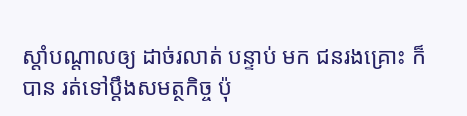ស្តាំបណ្តាលឲ្យ ដាច់រលាត់ បន្ទាប់ មក ជនរងគ្រោះ ក៏បាន រត់ទៅប្តឹងសមត្ថកិច្ច ប៉ុ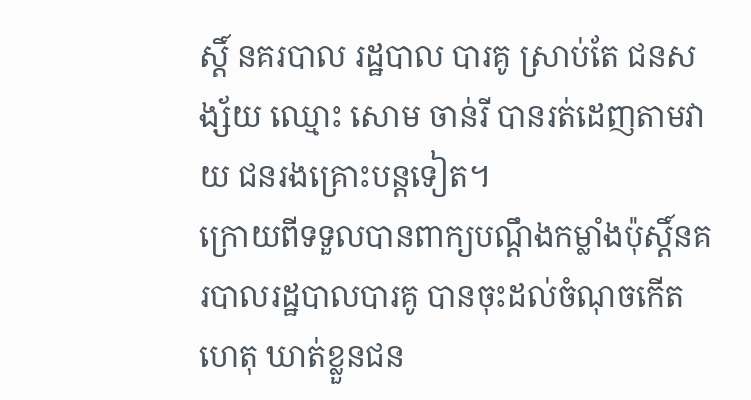ស្តិ៍ នគរបាល រដ្ឋបាល បារគូ ស្រាប់តែ ជនសង្ស័យ ឈ្មោះ សោម ចាន់រី បានរត់ដេញតាមវាយ ជនរងគ្រោះបន្តទៀត។
ក្រោយពីទទួលបានពាក្យបណ្តឹងកម្លាំងប៉ុស្តិ៍នគរបាលរដ្ឋបាលបារគូ បានចុះដល់ចំណុចកើតហេតុ ឃាត់ខ្លួនជន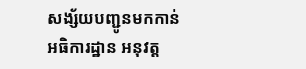សង្ស័យបញ្ជូនមកកាន់ អធិការដ្ឋាន អនុវត្ត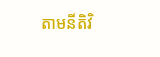តាមនីតិវិ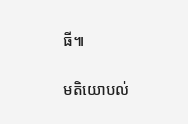ធី៕

មតិយោបល់